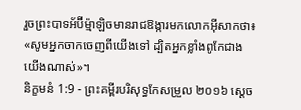រួចព្រះបាទអ័ប៊ីម៉្មាឡិចមានរាជឱង្ការមកលោកអ៊ីសាកថា៖ «សូមអ្នកចាកចេញពីយើងទៅ ដ្បិតអ្នកខ្លាំងពូកែជាងយើងណាស់»។
និក្ខមនំ 1:9 - ព្រះគម្ពីរបរិសុទ្ធកែសម្រួល ២០១៦ ស្ដេច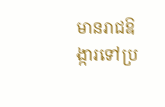មានរាជឱង្ការទៅប្រ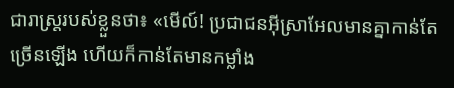ជារាស្ត្ររបស់ខ្លួនថា៖ «មើល៍! ប្រជាជនអ៊ីស្រាអែលមានគ្នាកាន់តែច្រើនឡើង ហើយក៏កាន់តែមានកម្លាំង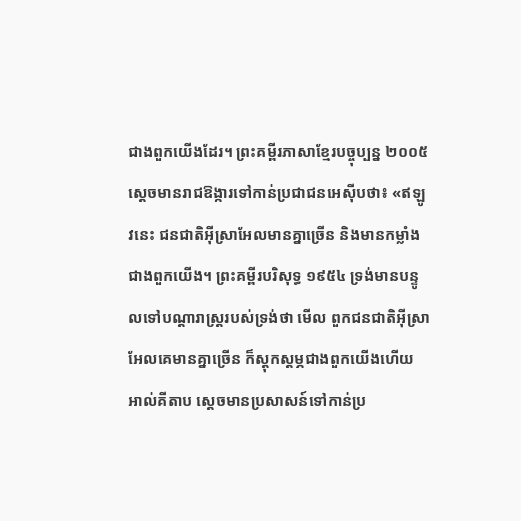ជាងពួកយើងដែរ។ ព្រះគម្ពីរភាសាខ្មែរបច្ចុប្បន្ន ២០០៥ ស្ដេចមានរាជឱង្ការទៅកាន់ប្រជាជនអេស៊ីបថា៖ «ឥឡូវនេះ ជនជាតិអ៊ីស្រាអែលមានគ្នាច្រើន និងមានកម្លាំងជាងពួកយើង។ ព្រះគម្ពីរបរិសុទ្ធ ១៩៥៤ ទ្រង់មានបន្ទូលទៅបណ្តារាស្ត្ររបស់ទ្រង់ថា មើល ពួកជនជាតិអ៊ីស្រាអែលគេមានគ្នាច្រើន ក៏ស្តុកស្តម្ភជាងពួកយើងហើយ អាល់គីតាប ស្តេចមានប្រសាសន៍ទៅកាន់ប្រ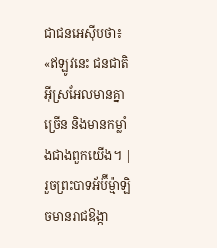ជាជនអេស៊ីបថា៖ «ឥឡូវនេះ ជនជាតិអ៊ីស្រអែលមានគ្នាច្រើន និងមានកម្លាំងជាងពួកយើង។ |
រួចព្រះបាទអ័ប៊ីម៉្មាឡិចមានរាជឱង្កា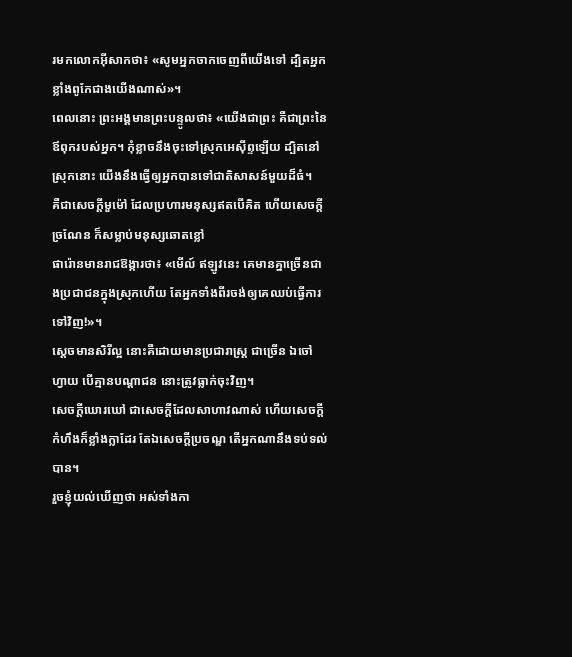រមកលោកអ៊ីសាកថា៖ «សូមអ្នកចាកចេញពីយើងទៅ ដ្បិតអ្នកខ្លាំងពូកែជាងយើងណាស់»។
ពេលនោះ ព្រះអង្គមានព្រះបន្ទូលថា៖ «យើងជាព្រះ គឺជាព្រះនៃឪពុករបស់អ្នក។ កុំខ្លាចនឹងចុះទៅស្រុកអេស៊ីព្ទឡើយ ដ្បិតនៅស្រុកនោះ យើងនឹងធ្វើឲ្យអ្នកបានទៅជាតិសាសន៍មួយដ៏ធំ។
គឺជាសេចក្ដីមួម៉ៅ ដែលប្រហារមនុស្សឥតបើគិត ហើយសេចក្ដីច្រណែន ក៏សម្លាប់មនុស្សឆោតខ្លៅ
ផារ៉ោនមានរាជឱង្ការថា៖ «មើល៍ ឥឡូវនេះ គេមានគ្នាច្រើនជាងប្រជាជនក្នុងស្រុកហើយ តែអ្នកទាំងពីរចង់ឲ្យគេឈប់ធ្វើការទៅវិញ!»។
ស្តេចមានសិរីល្អ នោះគឺដោយមានប្រជារាស្ត្រ ជាច្រើន ឯចៅហ្វាយ បើគ្មានបណ្ដាជន នោះត្រូវធ្លាក់ចុះវិញ។
សេចក្ដីឃោរឃៅ ជាសេចក្ដីដែលសាហាវណាស់ ហើយសេចក្ដីកំហឹងក៏ខ្លាំងក្លាដែរ តែឯសេចក្ដីប្រចណ្ឌ តើអ្នកណានឹងទប់ទល់បាន។
រួចខ្ញុំយល់ឃើញថា អស់ទាំងកា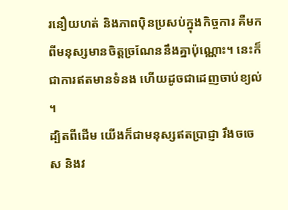រនឿយហត់ និងភាពប៉ិនប្រសប់ក្នុងកិច្ចការ គឺមកពីមនុស្សមានចិត្តច្រណែននឹងគ្នាប៉ុណ្ណោះ។ នេះក៏ជាការឥតមានទំនង ហើយដូចជាដេញចាប់ខ្យល់ ។
ដ្បិតពីដើម យើងក៏ជាមនុស្សឥតប្រាជ្ញា រឹងចចេស និងវ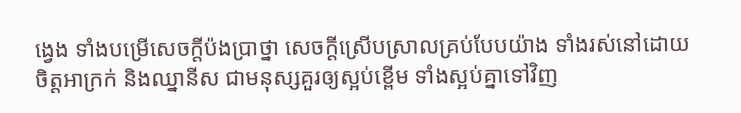ង្វេង ទាំងបម្រើសេចក្ដីប៉ងប្រាថ្នា សេចក្ដីស្រើបស្រាលគ្រប់បែបយ៉ាង ទាំងរស់នៅដោយចិត្តអាក្រក់ និងឈ្នានីស ជាមនុស្សគួរឲ្យស្អប់ខ្ពើម ទាំងស្អប់គ្នាទៅវិញ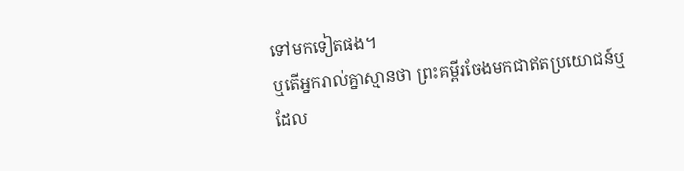ទៅមកទៀតផង។
ឬតើអ្នករាល់គ្នាស្មានថា ព្រះគម្ពីរចែងមកជាឥតប្រយោជន៍ឬ ដែល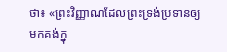ថា៖ «ព្រះវិញ្ញាណដែលព្រះទ្រង់ប្រទានឲ្យមកគង់ក្នុ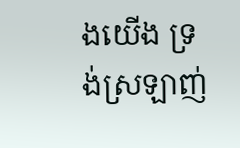ងយើង ទ្រង់ស្រឡាញ់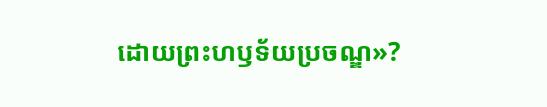ដោយព្រះហឫទ័យប្រចណ្ឌ»?